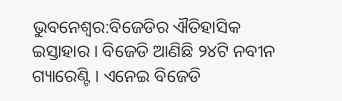ଭୁବନେଶ୍ବର:ବିଜେଡିର ଐତିହାସିକ ଇସ୍ତାହାର । ବିଜେଡି ଆଣିଛି ୨୪ଟି ନବୀନ ଗ୍ୟାରେଣ୍ଟି । ଏନେଇ ବିଜେଡି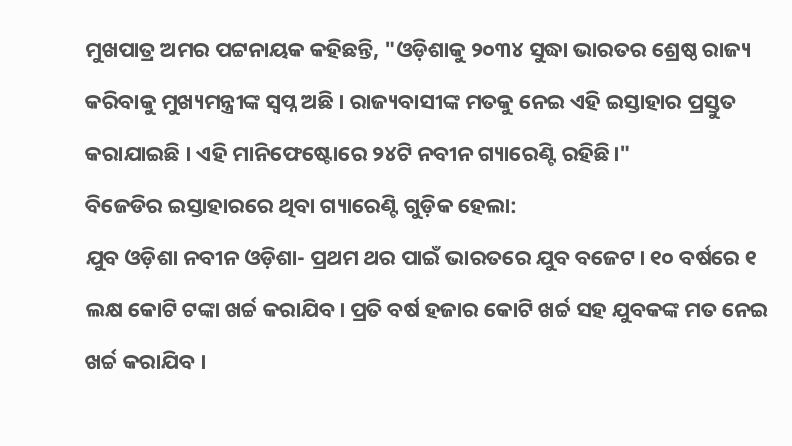ମୁଖପାତ୍ର ଅମର ପଟ୍ଟନାୟକ କହିଛନ୍ତି, "ଓଡ଼ିଶାକୁ ୨୦୩୪ ସୁଦ୍ଧା ଭାରତର ଶ୍ରେଷ୍ଠ ରାଜ୍ୟ କରିବାକୁ ମୁଖ୍ୟମନ୍ତ୍ରୀଙ୍କ ସ୍ବପ୍ନ ଅଛି । ରାଜ୍ୟବାସୀଙ୍କ ମତକୁ ନେଇ ଏହି ଇସ୍ତାହାର ପ୍ରସ୍ତୁତ କରାଯାଇଛି । ଏହି ମାନିଫେଷ୍ଟୋରେ ୨୪ଟି ନବୀନ ଗ୍ୟାରେଣ୍ଟି ରହିଛି।"
ବିଜେଡିର ଇସ୍ତାହାରରେ ଥିବା ଗ୍ୟାରେଣ୍ଟି ଗୁଡ଼ିକ ହେଲା:
ଯୁବ ଓଡ଼ିଶା ନବୀନ ଓଡ଼ିଶା- ପ୍ରଥମ ଥର ପାଇଁ ଭାରତରେ ଯୁବ ବଜେଟ। ୧୦ ବର୍ଷରେ ୧ ଲକ୍ଷ କୋଟି ଟଙ୍କା ଖର୍ଚ୍ଚ କରାଯିବ। ପ୍ରତି ବର୍ଷ ହଜାର କୋଟି ଖର୍ଚ୍ଚ ସହ ଯୁବକଙ୍କ ମତ ନେଇ ଖର୍ଚ୍ଚ କରାଯିବ ।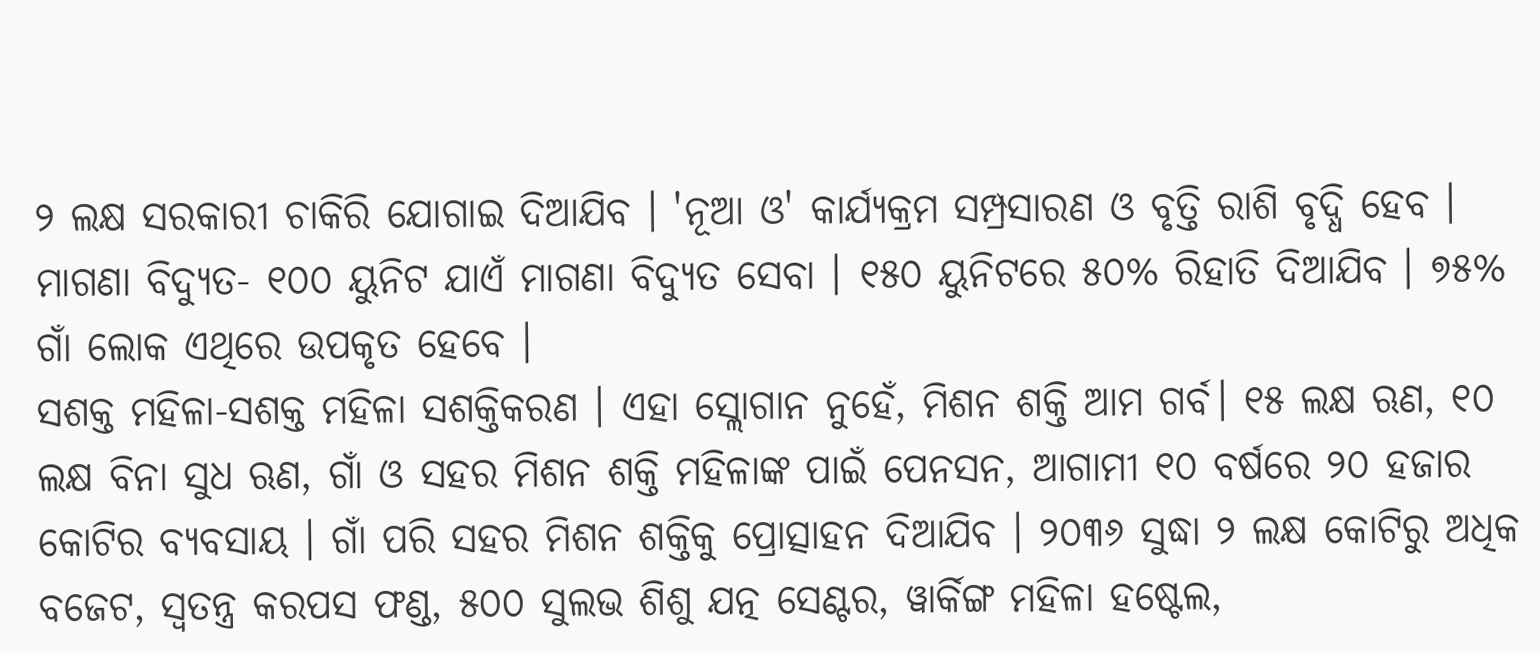୨ ଲକ୍ଷ ସରକାରୀ ଚାକିରି ଯୋଗାଇ ଦିଆଯିବ । 'ନୂଆ ଓ' କାର୍ଯ୍ୟକ୍ରମ ସମ୍ପ୍ରସାରଣ ଓ ବୃତ୍ତି ରାଶି ବୃଦ୍ଧି ହେବ ।
ମାଗଣା ବିଦ୍ୟୁତ- ୧୦୦ ୟୁନିଟ ଯାଏଁ ମାଗଣା ବିଦ୍ୟୁତ ସେବା । ୧୫୦ ୟୁନିଟରେ ୫୦% ରିହାତି ଦିଆଯିବ । ୭୫% ଗାଁ ଲୋକ ଏଥିରେ ଉପକୃତ ହେବେ ।
ସଶକ୍ତ ମହିଳା-ସଶକ୍ତ ମହିଳା ସଶକ୍ତିକରଣ । ଏହା ସ୍ଲୋଗାନ ନୁହେଁ, ମିଶନ ଶକ୍ତି ଆମ ଗର୍ବ। ୧୫ ଲକ୍ଷ ଋଣ, ୧୦ ଲକ୍ଷ ବିନା ସୁଧ ଋଣ, ଗାଁ ଓ ସହର ମିଶନ ଶକ୍ତି ମହିଳାଙ୍କ ପାଇଁ ପେନସନ, ଆଗାମୀ ୧୦ ବର୍ଷରେ ୨୦ ହଜାର କୋଟିର ବ୍ୟବସାୟ । ଗାଁ ପରି ସହର ମିଶନ ଶକ୍ତିକୁ ପ୍ରୋତ୍ସାହନ ଦିଆଯିବ । ୨୦୩୬ ସୁଦ୍ଧା ୨ ଲକ୍ଷ କୋଟିରୁ ଅଧିକ ବଜେଟ, ସ୍ୱତନ୍ତ୍ର କରପସ ଫଣ୍ଡ, ୫୦୦ ସୁଲଭ ଶିଶୁ ଯତ୍ନ ସେଣ୍ଟର, ୱାର୍କିଙ୍ଗ ମହିଳା ହଷ୍ଟେଲ,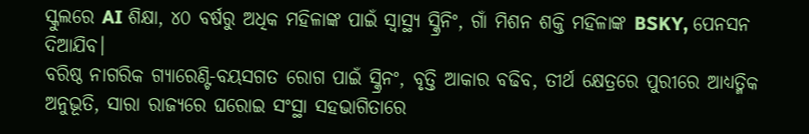ସ୍କୁଲରେ AI ଶିକ୍ଷା, ୪୦ ବର୍ଷରୁ ଅଧିକ ମହିଳାଙ୍କ ପାଇଁ ସ୍ୱାସ୍ଥ୍ୟ ସ୍କ୍ରିନିଂ, ଗାଁ ମିଶନ ଶକ୍ତି ମହିଳାଙ୍କ BSKY, ପେନସନ ଦିଆଯିବ।
ବରିଷ୍ଠ ନାଗରିକ ଗ୍ୟାରେଣ୍ଟି-ବୟସଗତ ରୋଗ ପାଇଁ ସ୍କ୍ରିନଂ, ବୃତ୍ତି ଆକାର ବଢିବ, ତୀର୍ଥ କ୍ଷେତ୍ରରେ ପୁରୀରେ ଆଧ୍ୟତ୍ମିକ ଅନୁଭୂତି, ସାରା ରାଜ୍ୟରେ ଘରୋଇ ସଂସ୍ଥା ସହଭାଗିତାରେ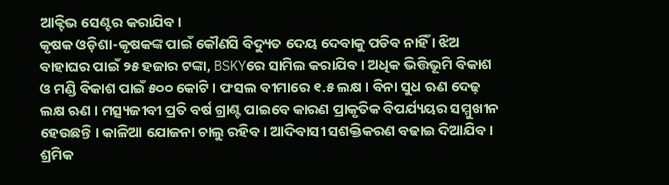ଆକ୍ଟିଭ ସେଣ୍ଟର କରାଯିବ।
କୃଷକ ଓଡ଼ିଶା-କୃଷକଙ୍କ ପାଇଁ କୌଣସି ବିଦ୍ୟୁତ ଦେୟ ଦେବାକୁ ପଡିବ ନାହିଁ । ଝିଅ ବାହାଘର ପାଇଁ ୨୫ ହଜାର ଟଙ୍କା, BSKYରେ ସାମିଲ କରାଯିବ । ଅଧିକ ଭିତ୍ତିଭୂମି ବିକାଶ ଓ ମଣ୍ଡି ବିକାଶ ପାଇଁ ୫୦୦ କୋଟି । ଫସଲ ବୀମାରେ ୧.୫ ଲକ୍ଷ । ବିନା ସୁଧ ଋଣ ଦେଢ଼ ଲକ୍ଷ ଋଣ । ମତ୍ସ୍ୟଜୀବୀ ପ୍ରତି ବର୍ଷ ଗ୍ରାଣ୍ଟ ପାଇବେ କାରଣ ପ୍ରାକୃତିକ ବିପର୍ଯ୍ୟୟର ସମ୍ମୁଖୀନ ହେଉଛନ୍ତି । କାଳିଆ ଯୋଜନା ଚାଲୁ ରହିବ । ଆଦିବାସୀ ସଶକ୍ତିକରଣ ବଢାଇ ଦିଆଯିବ ।
ଶ୍ରମିକ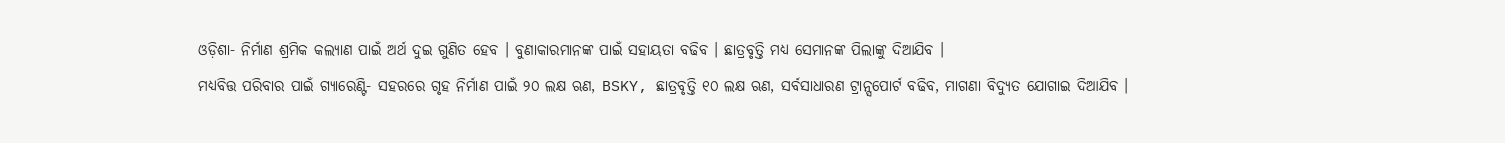ଓଡ଼ିଶା- ନିର୍ମାଣ ଶ୍ରମିକ କଲ୍ୟାଣ ପାଇଁ ଅର୍ଥ ଦୁଇ ଗୁଣିତ ହେବ । ବୁଣାକାରମାନଙ୍କ ପାଇଁ ସହାୟତା ବଢିବ । ଛାତ୍ରବୃତ୍ତି ମଧ୍ୟ ସେମାନଙ୍କ ପିଲାଙ୍କୁ ଦିଆଯିବ ।
ମଧ୍ୟବିତ୍ତ ପରିବାର ପାଇଁ ଗ୍ୟାରେଣ୍ଟି- ସହରରେ ଗୃହ ନିର୍ମାଣ ପାଇଁ ୨୦ ଲକ୍ଷ ଋଣ, BSKY, ଛାତ୍ରବୃତ୍ତି ୧୦ ଲକ୍ଷ ଋଣ, ସର୍ବସାଧାରଣ ଟ୍ରାନ୍ସପୋର୍ଟ ବଢିବ, ମାଗଣା ବିଦ୍ୟୁତ ଯୋଗାଇ ଦିଆଯିବ ।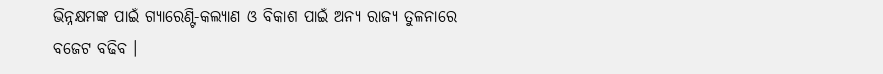ଭିନ୍ନକ୍ଷମଙ୍କ ପାଇଁ ଗ୍ୟାରେଣ୍ଟି-କଲ୍ୟାଣ ଓ ବିକାଶ ପାଇଁ ଅନ୍ୟ ରାଜ୍ୟ ତୁଳନାରେ ବଜେଟ ବଢିବ ।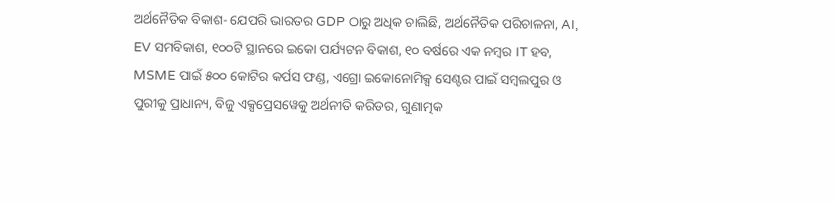ଅର୍ଥନୈତିକ ବିକାଶ- ଯେପରି ଭାରତର GDP ଠାରୁ ଅଧିକ ଚାଲିଛି, ଅର୍ଥନୈତିକ ପରିଚାଳନା, AI, EV ସମବିକାଶ, ୧୦୦ଟି ସ୍ଥାନରେ ଇକୋ ପର୍ଯ୍ୟଟନ ବିକାଶ, ୧୦ ବର୍ଷରେ ଏକ ନମ୍ବର IT ହବ, MSME ପାଇଁ ୫୦୦ କୋଟିର କର୍ପସ ଫଣ୍ଡ, ଏଗ୍ରୋ ଇକୋନୋମିକ୍ସ ସେଣ୍ଟର ପାଇଁ ସମ୍ବଲପୁର ଓ ପୁରୀକୁ ପ୍ରାଧାନ୍ୟ, ବିଜୁ ଏକ୍ସପ୍ରେସୱେକୁ ଅର୍ଥନୀତି କରିଡର, ଗୁଣାତ୍ମକ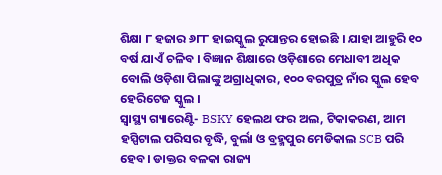ଶିକ୍ଷା ୮ ହଜାର ୬୮୮ ହାଇସ୍କୁଲ ରୁପାନ୍ତର ହୋଇଛି । ଯାହା ଆହୁରି ୧୦ ବର୍ଷ ଯାଏଁ ଚଳିବ । ବିଜ୍ଞାନ ଶିକ୍ଷାରେ ଓଡ଼ିଶାରେ ମେଧାବୀ ଅଧିକ ବୋଲି ଓଡ଼ିଶା ପିଲାଙ୍କୁ ଅଗ୍ରାଧିକାର, ୧୦୦ ବରପୁତ୍ର ନାଁର ସ୍କୁଲ ହେବ ହେରିଟେଜ ସ୍କୁଲ ।
ସ୍ୱାସ୍ଥ୍ୟ ଗ୍ୟାରେଣ୍ଟି- BSKY ହେଲଥ ଫର ଅଲ, ଟିକାକରଣ, ଆମ ହସ୍ପିଟାଲ ପରିସର ବୃଦ୍ଧି, ବୁର୍ଲା ଓ ବ୍ରହ୍ମପୁର ମେଡିକାଲ SCB ପରି ହେବ। ଡାକ୍ତର ବଳକା ରାଜ୍ୟ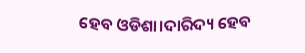ହେବ ଓଡିଶା।ଦାରିଦ୍ୟ ହେବ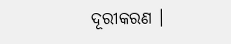ଦୂରୀକରଣ ।